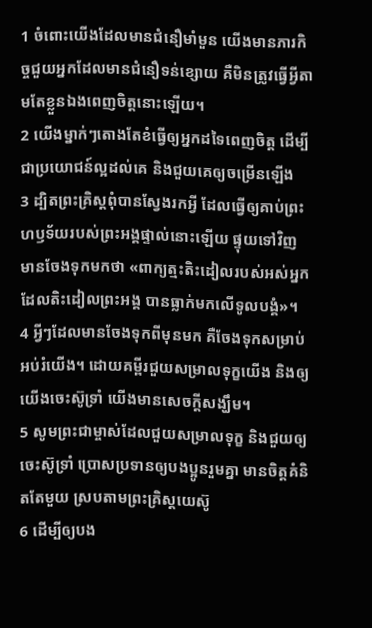1 ចំពោះយើងដែលមានជំនឿមាំមួន យើងមានភារកិច្ចជួយអ្នកដែលមានជំនឿទន់ខ្សោយ គឺមិនត្រូវធ្វើអ្វីតាមតែខ្លួនឯងពេញចិត្តនោះឡើយ។
2 យើងម្នាក់ៗតោងតែខំធ្វើឲ្យអ្នកដទៃពេញចិត្ត ដើម្បីជាប្រយោជន៍ល្អដល់គេ និងជួយគេឲ្យចម្រើនឡើង
3 ដ្បិតព្រះគ្រិស្ដពុំបានស្វែងរកអ្វី ដែលធ្វើឲ្យគាប់ព្រះហឫទ័យរបស់ព្រះអង្គផ្ទាល់នោះឡើយ ផ្ទុយទៅវិញ មានចែងទុកមកថា «ពាក្យត្មះតិះដៀលរបស់អស់អ្នកដែលតិះដៀលព្រះអង្គ បានធ្លាក់មកលើទូលបង្គំ»។
4 អ្វីៗដែលមានចែងទុកពីមុនមក គឺចែងទុកសម្រាប់អប់រំយើង។ ដោយគម្ពីរជួយសម្រាលទុក្ខយើង និងឲ្យយើងចេះស៊ូទ្រាំ យើងមានសេចក្ដីសង្ឃឹម។
5 សូមព្រះជាម្ចាស់ដែលជួយសម្រាលទុក្ខ និងជួយឲ្យចេះស៊ូទ្រាំ ប្រោសប្រទានឲ្យបងប្អូនរួមគ្នា មានចិត្តគំនិតតែមួយ ស្របតាមព្រះគ្រិស្ដយេស៊ូ
6 ដើម្បីឲ្យបង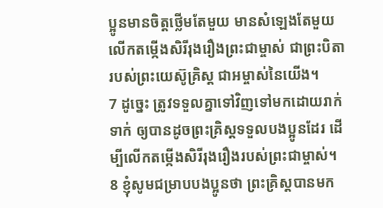ប្អូនមានចិត្តថ្លើមតែមួយ មានសំឡេងតែមួយ លើកតម្កើងសិរីរុងរឿងព្រះជាម្ចាស់ ជាព្រះបិតារបស់ព្រះយេស៊ូគ្រិស្ដ ជាអម្ចាស់នៃយើង។
7 ដូច្នេះ ត្រូវទទួលគ្នាទៅវិញទៅមកដោយរាក់ទាក់ ឲ្យបានដូចព្រះគ្រិស្ដទទួលបងប្អូនដែរ ដើម្បីលើកតម្កើងសិរីរុងរឿងរបស់ព្រះជាម្ចាស់។
8 ខ្ញុំសូមជម្រាបបងប្អូនថា ព្រះគ្រិស្ដបានមក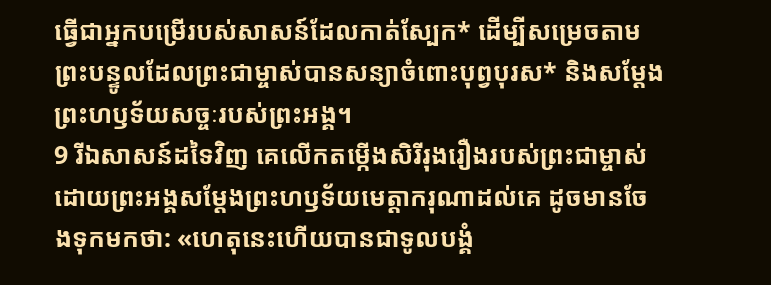ធ្វើជាអ្នកបម្រើរបស់សាសន៍ដែលកាត់ស្បែក* ដើម្បីសម្រេចតាមព្រះបន្ទូលដែលព្រះជាម្ចាស់បានសន្យាចំពោះបុព្វបុរស* និងសម្តែងព្រះហឫទ័យសច្ចៈរបស់ព្រះអង្គ។
9 រីឯសាសន៍ដទៃវិញ គេលើកតម្កើងសិរីរុងរឿងរបស់ព្រះជាម្ចាស់ ដោយព្រះអង្គសម្តែងព្រះហឫទ័យមេត្តាករុណាដល់គេ ដូចមានចែងទុកមកថា: «ហេតុនេះហើយបានជាទូលបង្គំ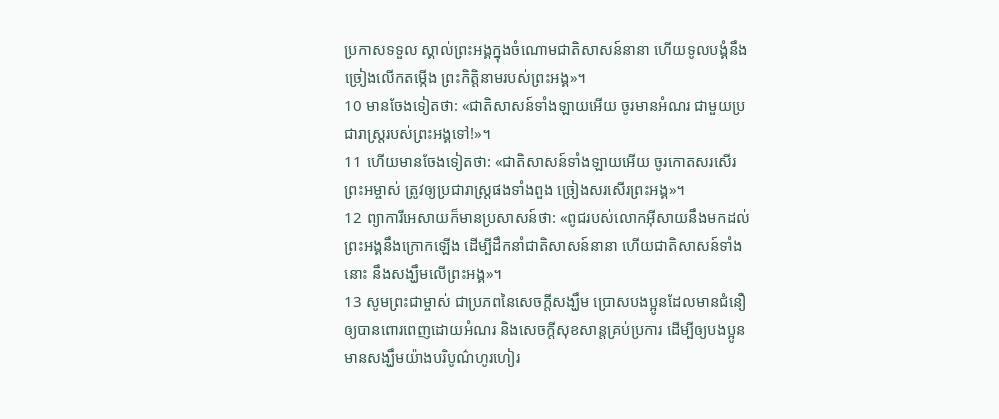ប្រកាសទទួល ស្គាល់ព្រះអង្គក្នុងចំណោមជាតិសាសន៍នានា ហើយទូលបង្គំនឹងច្រៀងលើកតម្កើង ព្រះកិត្តិនាមរបស់ព្រះអង្គ»។
10 មានចែងទៀតថា: «ជាតិសាសន៍ទាំងឡាយអើយ ចូរមានអំណរ ជាមួយប្រជារាស្ត្ររបស់ព្រះអង្គទៅ!»។
11 ហើយមានចែងទៀតថា: «ជាតិសាសន៍ទាំងឡាយអើយ ចូរកោតសរសើរព្រះអម្ចាស់ ត្រូវឲ្យប្រជារាស្ត្រផងទាំងពួង ច្រៀងសរសើរព្រះអង្គ»។
12 ព្យាការីអេសាយក៏មានប្រសាសន៍ថា: «ពូជរបស់លោកអ៊ីសាយនឹងមកដល់ ព្រះអង្គនឹងក្រោកឡើង ដើម្បីដឹកនាំជាតិសាសន៍នានា ហើយជាតិសាសន៍ទាំងនោះ នឹងសង្ឃឹមលើព្រះអង្គ»។
13 សូមព្រះជាម្ចាស់ ជាប្រភពនៃសេចក្ដីសង្ឃឹម ប្រោសបងប្អូនដែលមានជំនឿ ឲ្យបានពោរពេញដោយអំណរ និងសេចក្ដីសុខសាន្តគ្រប់ប្រការ ដើម្បីឲ្យបងប្អូនមានសង្ឃឹមយ៉ាងបរិបូណ៌ហូរហៀរ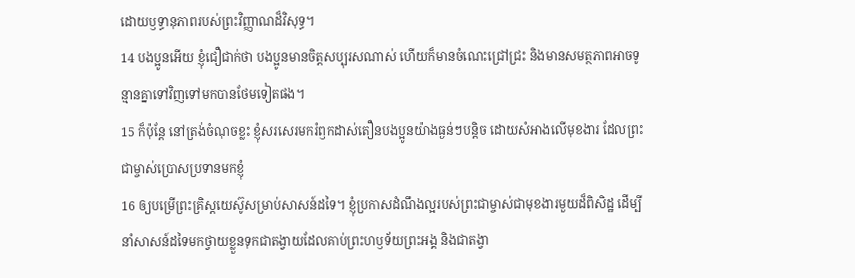ដោយឫទ្ធានុភាពរបស់ព្រះវិញ្ញាណដ៏វិសុទ្ធ។
14 បងប្អូនអើយ ខ្ញុំជឿជាក់ថា បងប្អូនមានចិត្តសប្បុរសណាស់ ហើយក៏មានចំណេះជ្រៅជ្រះ និងមានសមត្ថភាពអាចទូន្មានគ្នាទៅវិញទៅមកបានថែមទៀតផង។
15 ក៏ប៉ុន្តែ នៅត្រង់ចំណុចខ្លះ ខ្ញុំសរសេរមករំឭកដាស់តឿនបងប្អូនយ៉ាងធ្ងន់ៗបន្ដិច ដោយសំអាងលើមុខងារ ដែលព្រះជាម្ចាស់ប្រោសប្រទានមកខ្ញុំ
16 ឲ្យបម្រើព្រះគ្រិស្ដយេស៊ូសម្រាប់សាសន៍ដទៃ។ ខ្ញុំប្រកាសដំណឹងល្អរបស់ព្រះជាម្ចាស់ជាមុខងារមួយដ៏ពិសិដ្ឋ ដើម្បីនាំសាសន៍ដទៃមកថ្វាយខ្លួនទុកជាតង្វាយដែលគាប់ព្រះហឫទ័យព្រះអង្គ និងជាតង្វា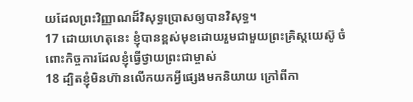យដែលព្រះវិញ្ញាណដ៏វិសុទ្ធប្រោសឲ្យបានវិសុទ្ធ។
17 ដោយហេតុនេះ ខ្ញុំបានខ្ពស់មុខដោយរួមជាមួយព្រះគ្រិស្ដយេស៊ូ ចំពោះកិច្ចការដែលខ្ញុំធ្វើថ្វាយព្រះជាម្ចាស់
18 ដ្បិតខ្ញុំមិនហ៊ានលើកយកអ្វីផ្សេងមកនិយាយ ក្រៅពីកា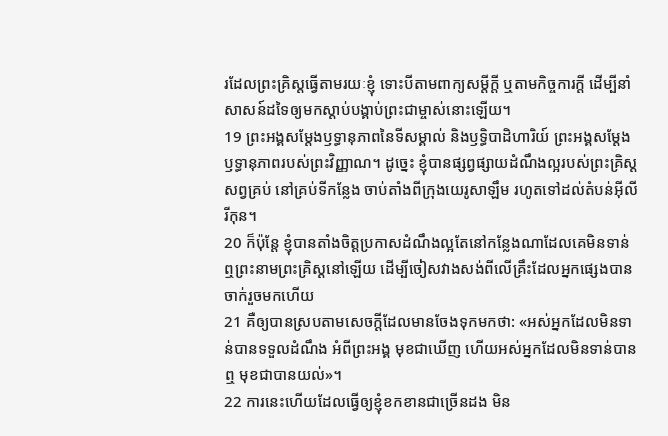រដែលព្រះគ្រិស្ដធ្វើតាមរយៈខ្ញុំ ទោះបីតាមពាក្យសម្ដីក្តី ឬតាមកិច្ចការក្តី ដើម្បីនាំសាសន៍ដទៃឲ្យមកស្ដាប់បង្គាប់ព្រះជាម្ចាស់នោះឡើយ។
19 ព្រះអង្គសម្តែងឫទ្ធានុភាពនៃទីសម្គាល់ និងឫទ្ធិបាដិហារិយ៍ ព្រះអង្គសម្តែងឫទ្ធានុភាពរបស់ព្រះវិញ្ញាណ។ ដូច្នេះ ខ្ញុំបានផ្សព្វផ្សាយដំណឹងល្អរបស់ព្រះគ្រិស្ដសព្វគ្រប់ នៅគ្រប់ទីកន្លែង ចាប់តាំងពីក្រុងយេរូសាឡឹម រហូតទៅដល់តំបន់អ៊ីលីរីកុន។
20 ក៏ប៉ុន្តែ ខ្ញុំបានតាំងចិត្តប្រកាសដំណឹងល្អតែនៅកន្លែងណាដែលគេមិនទាន់ឮព្រះនាមព្រះគ្រិស្ដនៅឡើយ ដើម្បីចៀសវាងសង់ពីលើគ្រឹះដែលអ្នកផ្សេងបានចាក់រួចមកហើយ
21 គឺឲ្យបានស្របតាមសេចក្ដីដែលមានចែងទុកមកថា: «អស់អ្នកដែលមិនទាន់បានទទួលដំណឹង អំពីព្រះអង្គ មុខជាឃើញ ហើយអស់អ្នកដែលមិនទាន់បានឮ មុខជាបានយល់»។
22 ការនេះហើយដែលធ្វើឲ្យខ្ញុំខកខានជាច្រើនដង មិន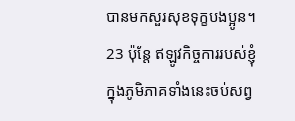បានមកសួរសុខទុក្ខបងប្អូន។
23 ប៉ុន្តែ ឥឡូវកិច្ចការរបស់ខ្ញុំក្នុងភូមិភាគទាំងនេះចប់សព្វ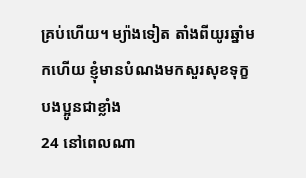គ្រប់ហើយ។ ម្យ៉ាងទៀត តាំងពីយូរឆ្នាំមកហើយ ខ្ញុំមានបំណងមកសួរសុខទុក្ខបងប្អូនជាខ្លាំង
24 នៅពេលណា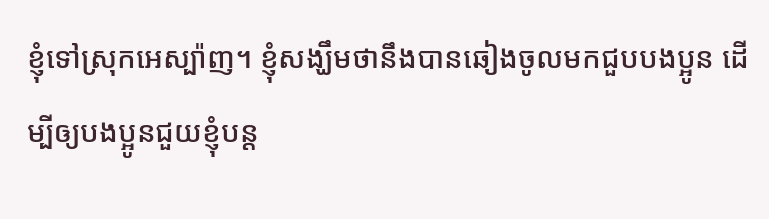ខ្ញុំទៅស្រុកអេស្ប៉ាញ។ ខ្ញុំសង្ឃឹមថានឹងបានឆៀងចូលមកជួបបងប្អូន ដើម្បីឲ្យបងប្អូនជួយខ្ញុំបន្ត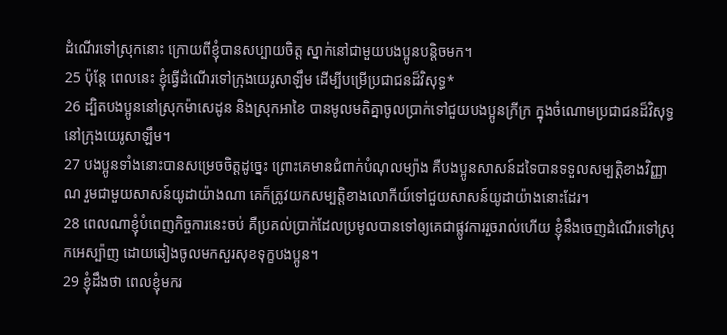ដំណើរទៅស្រុកនោះ ក្រោយពីខ្ញុំបានសប្បាយចិត្ត ស្នាក់នៅជាមួយបងប្អូនបន្តិចមក។
25 ប៉ុន្តែ ពេលនេះ ខ្ញុំធ្វើដំណើរទៅក្រុងយេរូសាឡឹម ដើម្បីបម្រើប្រជាជនដ៏វិសុទ្ធ*
26 ដ្បិតបងប្អូននៅស្រុកម៉ាសេដូន និងស្រុកអាខៃ បានមូលមតិគ្នាចូលប្រាក់ទៅជួយបងប្អូនក្រីក្រ ក្នុងចំណោមប្រជាជនដ៏វិសុទ្ធ នៅក្រុងយេរូសាឡឹម។
27 បងប្អូនទាំងនោះបានសម្រេចចិត្តដូច្នេះ ព្រោះគេមានជំពាក់បំណុលម្យ៉ាង គឺបងប្អូនសាសន៍ដទៃបានទទួលសម្បត្តិខាងវិញ្ញាណ រួមជាមួយសាសន៍យូដាយ៉ាងណា គេក៏ត្រូវយកសម្បត្តិខាងលោកីយ៍ទៅជួយសាសន៍យូដាយ៉ាងនោះដែរ។
28 ពេលណាខ្ញុំបំពេញកិច្ចការនេះចប់ គឺប្រគល់ប្រាក់ដែលប្រមូលបានទៅឲ្យគេជាផ្លូវការរួចរាល់ហើយ ខ្ញុំនឹងចេញដំណើរទៅស្រុកអេស្ប៉ាញ ដោយឆៀងចូលមកសួរសុខទុក្ខបងប្អូន។
29 ខ្ញុំដឹងថា ពេលខ្ញុំមករ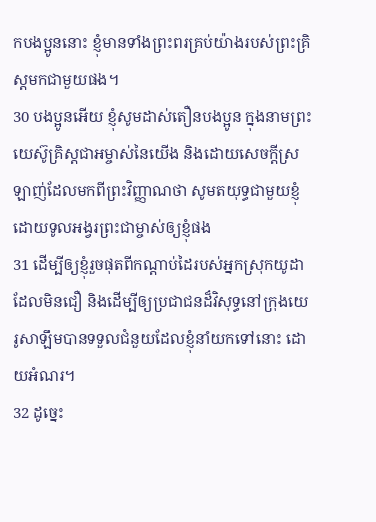កបងប្អូននោះ ខ្ញុំមានទាំងព្រះពរគ្រប់យ៉ាងរបស់ព្រះគ្រិស្ដមកជាមួយផង។
30 បងប្អូនអើយ ខ្ញុំសូមដាស់តឿនបងប្អូន ក្នុងនាមព្រះយេស៊ូគ្រិស្ដជាអម្ចាស់នៃយើង និងដោយសេចក្ដីស្រឡាញ់ដែលមកពីព្រះវិញ្ញាណថា សូមតយុទ្ធជាមួយខ្ញុំ ដោយទូលអង្វរព្រះជាម្ចាស់ឲ្យខ្ញុំផង
31 ដើម្បីឲ្យខ្ញុំរួចផុតពីកណ្ដាប់ដៃរបស់អ្នកស្រុកយូដាដែលមិនជឿ និងដើម្បីឲ្យប្រជាជនដ៏វិសុទ្ធនៅក្រុងយេរូសាឡឹមបានទទួលជំនួយដែលខ្ញុំនាំយកទៅនោះ ដោយអំណរ។
32 ដូច្នេះ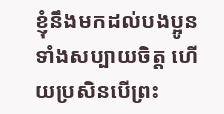ខ្ញុំនឹងមកដល់បងប្អូនទាំងសប្បាយចិត្ត ហើយប្រសិនបើព្រះ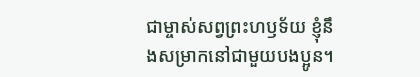ជាម្ចាស់សព្វព្រះហឫទ័យ ខ្ញុំនឹងសម្រាកនៅជាមួយបងប្អូន។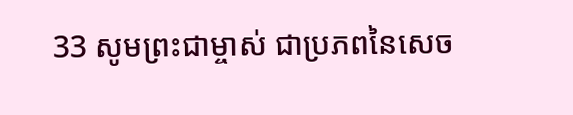33 សូមព្រះជាម្ចាស់ ជាប្រភពនៃសេច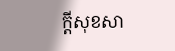ក្ដីសុខសា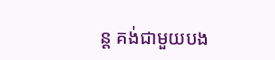ន្ត គង់ជាមួយបង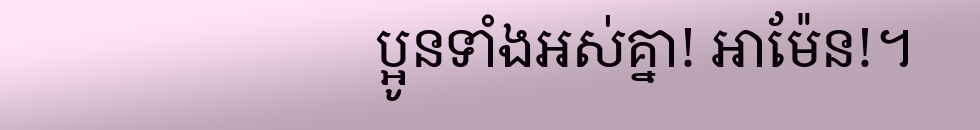ប្អូនទាំងអស់គ្នា! អាម៉ែន!។